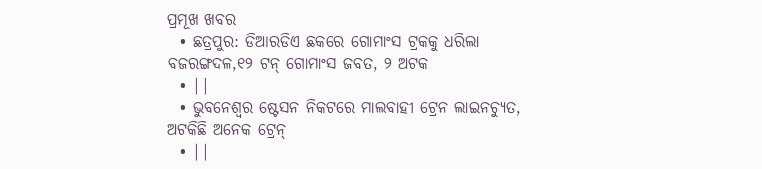ପ୍ରମୂଖ ଖବର
  • ଛତ୍ରପୁର: ଡିଆରଡିଏ ଛକରେ ଗୋମାଂସ ଟ୍ରକକୁ ଧରିଲା ବଜରଙ୍ଗଦଳ,୧୨ ଟନ୍ ଗୋମାଂସ ଜବତ, ୨ ଅଟକ
  • ||
  • ଭୁବନେଶ୍ବର ଷ୍ଟେସନ ନିକଟରେ ମାଲବାହୀ ଟ୍ରେନ ଲାଇନଚ୍ୟୁତ, ଅଟକିଛି ଅନେକ ଟ୍ରେନ୍
  • ||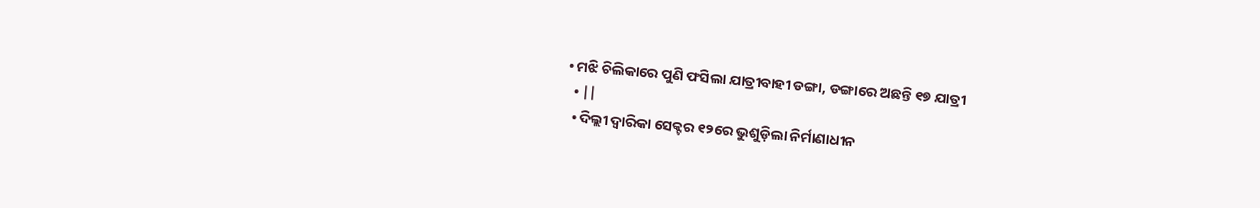• ମଝି ଚିଲିକାରେ ପୁଣି ଫସିଲା ଯାତ୍ରୀବାହୀ ଡଙ୍ଗା, ଡଙ୍ଗାରେ ଅଛନ୍ତି ୧୭ ଯାତ୍ରୀ
  • ||
  • ଦିଲ୍ଲୀ ଦ୍ବାରିକା ସେକ୍ଟର ୧୨ରେ ଭୁଶୁଡ଼ିଲା ନିର୍ମାଣାଧୀନ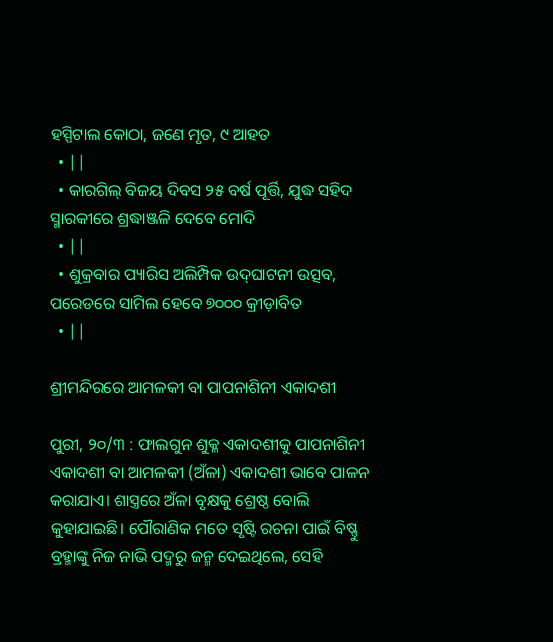ହସ୍ପିଟାଲ କୋଠା, ଜଣେ ମୃତ, ୯ ଆହତ
  • ||
  • କାରଗିଲ୍‌ ବିଜୟ ଦିବସ ୨୫ ବର୍ଷ ପୂର୍ତ୍ତି, ଯୁଦ୍ଧ ସହିଦ ସ୍ମାରକୀରେ ଶ୍ରଦ୍ଧାଞ୍ଜଳି ଦେବେ ମୋଦି
  • ||
  • ଶୁକ୍ରବାର ପ୍ୟାରିସ ଅଲିମ୍ପିକ ଉଦ୍‌ଘାଟନୀ ଉତ୍ସବ, ପରେଡରେ ସାମିଲ ହେବେ ୭୦୦୦ କ୍ରୀଡ଼ାବିତ
  • ||

ଶ୍ରୀମନ୍ଦିରରେ ଆମଳକୀ ବା ପାପନାଶିନୀ ଏକାଦଶୀ

ପୁରୀ, ୨୦/୩ : ଫାଲଗୁନ ଶୁକ୍ଳ ଏକାଦଶୀକୁ ପାପନାଶିନୀ ଏକାଦଶୀ ବା ଆମଳକୀ (ଅଁଳା) ଏକାଦଶୀ ଭାବେ ପାଳନ କରାଯାଏ। ଶାସ୍ତ୍ରରେ ଅଁଳା ବୃକ୍ଷକୁ ଶ୍ରେଷ୍ଠ ବୋଲି କୁହାଯାଇଛି। ପୌରାଣିକ ମତେ ସୃଷ୍ଟି ରଚନା ପାଇଁ ବିଷ୍ଣୁ ବ୍ରହ୍ମାଙ୍କୁ ନିଜ ନାଭି ପଦ୍ମରୁ ଜନ୍ମ ଦେଇଥିଲେ, ସେହି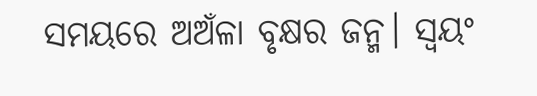ସମୟରେ ଅଅଁଳା ବୃକ୍ଷର ଜନ୍ମ। ସ୍ୱୟଂ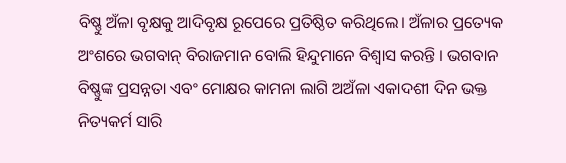ବିଷ୍ଣୁ ଅଁଳା ବୃକ୍ଷକୁ ଆଦିବୃକ୍ଷ ରୂପେରେ ପ୍ରତିଷ୍ଠିତ କରିଥିଲେ। ଅଁଳାର ପ୍ରତ୍ୟେକ ଅଂଶରେ ଭଗବାନ୍ ବିରାଜମାନ ବୋଲି ହିନ୍ଦୁମାନେ ବିଶ୍ୱାସ କରନ୍ତି । ଭଗବାନ ବିଷ୍ଣୁଙ୍କ ପ୍ରସନ୍ନତା ଏବଂ ମୋକ୍ଷର କାମନା ଲାଗି ଅଅଁଳା ଏକାଦଶୀ ଦିନ ଭକ୍ତ ନିତ୍ୟକର୍ମ ସାରି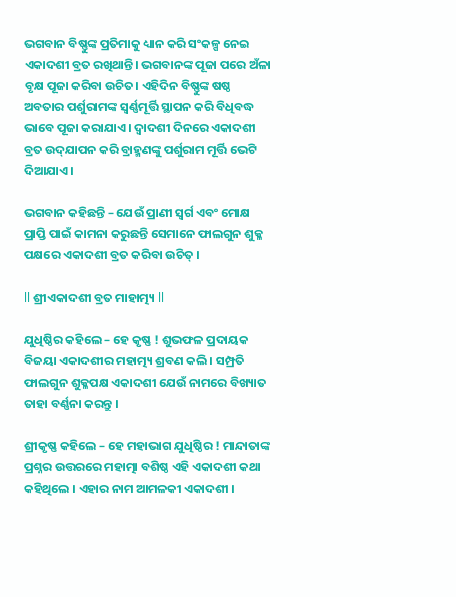ଭଗବାନ ବିଷ୍ଣୁଙ୍କ ପ୍ରତିମାକୁ ଧ୍ୟାନ କରି ସଂକଳ୍ପ ନେଇ ଏକାଦଶୀ ବ୍ରତ ରଖିଥାନ୍ତି। ଭଗବାନଙ୍କ ପୂଜା ପରେ ଅଁଳା ବୃକ୍ଷ ପୂଜା କରିବା ଉଚିତ। ଏହିଦିନ ବିଷ୍ଣୁଙ୍କ ଷଷ୍ଠ ଅବତାର ପର୍ଶୁରାମଙ୍କ ସ୍ୱର୍ଣ୍ଣମୂର୍ତ୍ତି ସ୍ଥାପନ କରି ବିଧିବଦ୍ଧ ଭାବେ ପୂଜା କରାଯାଏ । ଦ୍ୱାଦଶୀ ଦିନରେ ଏକାଦଶୀ ବ୍ରତ ଉଦ୍‌ଯାପନ କରି ବ୍ରାହ୍ମଣଙ୍କୁ ପର୍ଶୁରାମ ମୂର୍ତ୍ତି ଭେଟି ଦିଆଯାଏ ।

ଭଗବାନ କହିଛନ୍ତି – ଯେଉଁ ପ୍ରାଣୀ ସ୍ୱର୍ଗ ଏବଂ ମୋକ୍ଷ ପ୍ରାପ୍ତି ପାଇଁ କାମନା କରୁଛନ୍ତି ସେମାନେ ଫାଲଗୁନ ଶୁକ୍ଳ ପକ୍ଷରେ ଏକାଦଶୀ ବ୍ରତ କରିବା ଉଚିତ୍ ।

ll ଶ୍ରୀଏକାଦଶୀ ବ୍ରତ ମାହାତ୍ମ୍ୟ ll

ଯୁଧିଷ୍ଠିର କହିଲେ – ହେ କୃଷ୍ଣ ! ଶୁଭଫଳ ପ୍ରଦାୟକ ବିଜୟା ଏକାଦଶୀର ମହାତ୍ମ୍ୟ ଶ୍ରବଣ କଲି । ସମ୍ପ୍ରତି ଫାଲଗୁନ ଶୁକ୍ଳପକ୍ଷ ଏକାଦଶୀ ଯେଉଁ ନାମରେ ବିଖ୍ୟାତ ତାହା ବର୍ଣ୍ଣନା କରନ୍ତୁ ।

ଶ୍ରୀକୃଷ୍ଣ କହିଲେ – ହେ ମହାଭାଗ ଯୁଧିଷ୍ଠିର ! ମାନ୍ଦାତାଙ୍କ ପ୍ରଶ୍ନର ଉତ୍ତରରେ ମହାତ୍ମା ବଶିଷ୍ଠ ଏହି ଏକାଦଶୀ କଥା କହିଥିଲେ । ଏହାର ନାମ ଆମଳକୀ ଏକାଦଶୀ ।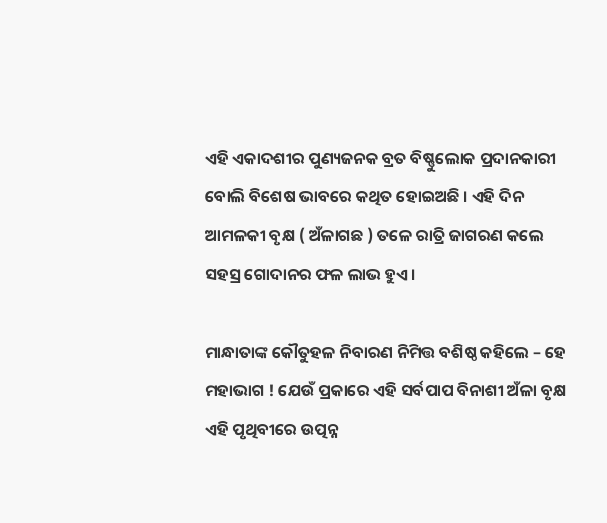ଏହି ଏକାଦଶୀର ପୁଣ୍ୟଜନକ ବ୍ରତ ବିଷ୍ଣୁଲୋକ ପ୍ରଦାନକାରୀ ବୋଲି ବିଶେଷ ଭାବରେ କଥିତ ହୋଇଅଛି । ଏହି ଦିନ ଆମଳକୀ ବୃକ୍ଷ ( ଅଁଳାଗଛ ) ତଳେ ରାତ୍ରି ଜାଗରଣ କଲେ ସହସ୍ର ଗୋଦାନର ଫଳ ଲାଭ ହୁଏ ।

ମାନ୍ଧାତାଙ୍କ କୌତୁହଳ ନିବାରଣ ନିମିତ୍ତ ବଶିଷ୍ଠ କହିଲେ – ହେ ମହାଭାଗ ! ଯେଉଁ ପ୍ରକାରେ ଏହି ସର୍ବପାପ ବିନାଶୀ ଅଁଳା ବୃକ୍ଷ ଏହି ପୃଥିବୀରେ ଉତ୍ପନ୍ନ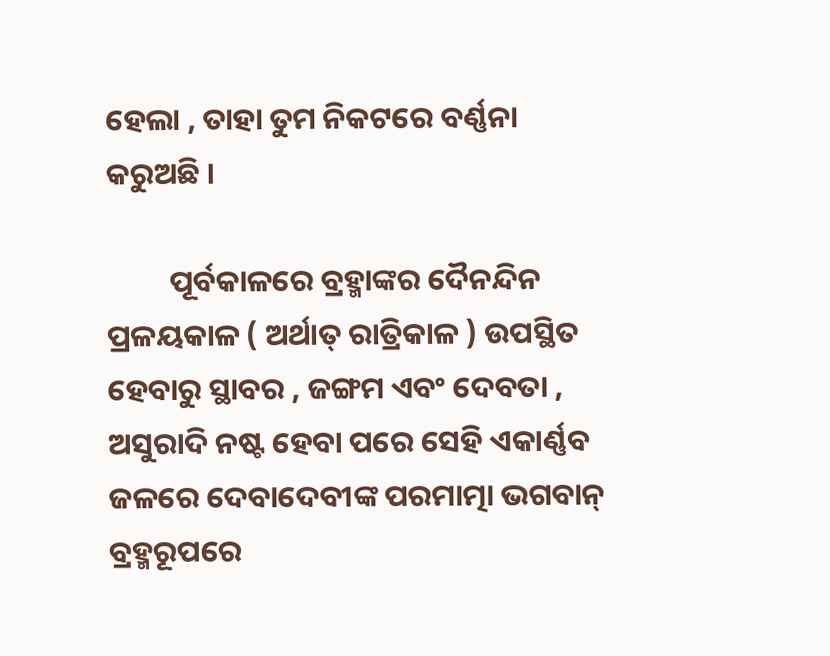ହେଲା , ତାହା ତୁମ ନିକଟରେ ବର୍ଣ୍ଣନା କରୁଅଛି ।

         ପୂର୍ବକାଳରେ ବ୍ରହ୍ମାଙ୍କର ଦୈନନ୍ଦିନ ପ୍ରଳୟକାଳ ( ଅର୍ଥାତ୍ ରାତ୍ରିକାଳ ) ଉପସ୍ଥିତ ହେବାରୁ ସ୍ଥାବର , ଜଙ୍ଗମ ଏବଂ ଦେବତା , ଅସୁରାଦି ନଷ୍ଟ ହେବା ପରେ ସେହି ଏକାର୍ଣ୍ଣବ ଜଳରେ ଦେବାଦେବୀଙ୍କ ପରମାତ୍ମା ଭଗବାନ୍ ବ୍ରହ୍ମରୂପରେ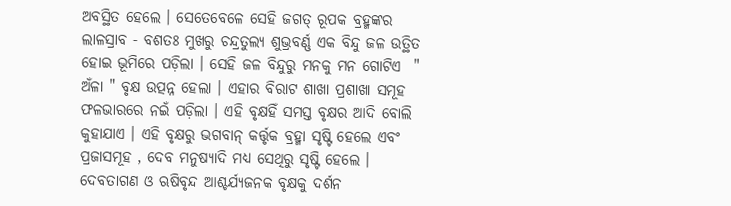ଅବସ୍ଥିତ ହେଲେ । ସେତେବେଳେ ସେହି ଜଗତ୍ ରୂପକ ବ୍ରହ୍ମଙ୍କର ଲାଳସ୍ରାବ - ବଶତଃ ମୁଖରୁ ଚନ୍ଦ୍ରତୁଲ୍ୟ ଶୁଭ୍ରବର୍ଣ୍ଣ ଏକ ବିନ୍ଦୁ ଜଳ ଉତ୍ଥିତ ହୋଇ ଭୂମିରେ ପଡ଼ିଲା । ସେହି ଜଳ ବିନ୍ଦୁରୁ ମନକୁ ମନ ଗୋଟିଏ  " ଅଁଳା " ବୃକ୍ଷ ଉତ୍ପନ୍ନ ହେଲା । ଏହାର ବିରାଟ ଶାଖା ପ୍ରଶାଖା ସମୂହ ଫଳଭାରରେ ନଇଁ ପଡ଼ିଲା । ଏହି ବୃକ୍ଷହିଁ ସମସ୍ତ ବୃକ୍ଷର ଆଦି ବୋଲି କୁହାଯାଏ । ଏହି ବୃକ୍ଷରୁ ଭଗବାନ୍ କର୍ତ୍ତୃକ ବ୍ରହ୍ମା ସୃଷ୍ଟି ହେଲେ ଏବଂ ପ୍ରଜାସମୂହ , ଦେବ ମନୁଷ୍ୟାଦି ମଧ୍ୟ ସେଥିରୁ ସୃଷ୍ଟି ହେଲେ । ଦେବତାଗଣ ଓ ଋଷିବୃନ୍ଦ ଆଶ୍ଚର୍ଯ୍ୟଜନକ ବୃକ୍ଷକୁ ଦର୍ଶନ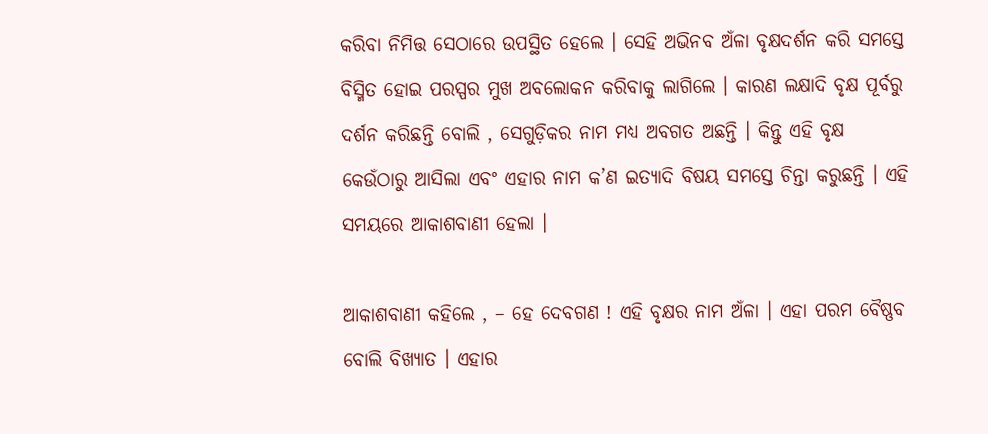କରିବା ନିମିତ୍ତ ସେଠାରେ ଉପସ୍ଥିତ ହେଲେ । ସେହି ଅଭିନବ ଅଁଳା ବୃକ୍ଷଦର୍ଶନ କରି ସମସ୍ତେ ବିସ୍ମିତ ହୋଇ ପରସ୍ପର ମୁଖ ଅବଲୋକନ କରିବାକୁ ଲାଗିଲେ । କାରଣ ଲକ୍ଷାଦି ବୃକ୍ଷ ପୂର୍ବରୁ ଦର୍ଶନ କରିଛନ୍ତି ବୋଲି , ସେଗୁଡ଼ିକର ନାମ ମଧ୍ୟ ଅବଗତ ଅଛନ୍ତି । କିନ୍ତୁ ଏହି ବୃକ୍ଷ କେଉଁଠାରୁ ଆସିଲା ଏବଂ ଏହାର ନାମ କ’ଣ ଇତ୍ୟାଦି ବିଷୟ ସମସ୍ତେ ଚିନ୍ତା କରୁଛନ୍ତି । ଏହି ସମୟରେ ଆକାଶବାଣୀ ହେଲା ।

ଆକାଶବାଣୀ କହିଲେ , – ହେ ଦେବଗଣ ! ଏହି ବୃକ୍ଷର ନାମ ଅଁଳା । ଏହା ପରମ ବୈଷ୍ଣବ ବୋଲି ବିଖ୍ୟାତ । ଏହାର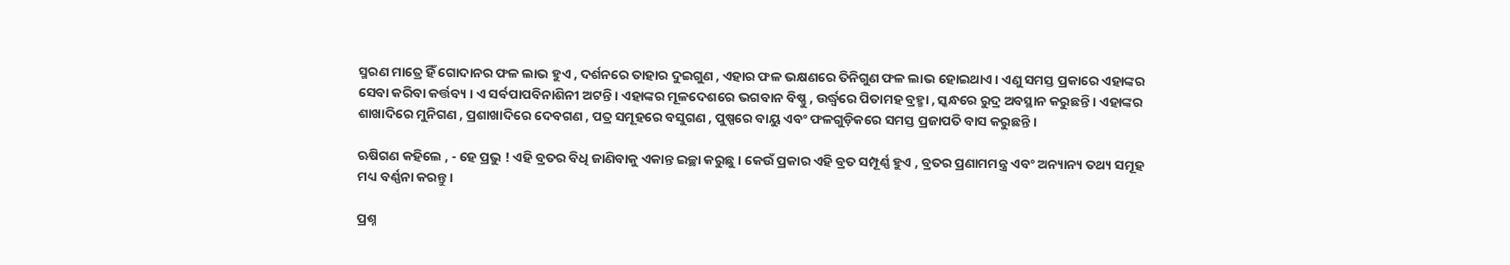ସ୍ମରଣ ମାତ୍ରେ ହିଁ ଗୋଦାନର ଫଳ ଲାଭ ହୁଏ , ଦର୍ଶନରେ ତାହାର ଦୁଇଗୁଣ , ଏହାର ଫଳ ଭକ୍ଷଣରେ ତିନିଗୁଣ ଫଳ ଲାଭ ହୋଇଥାଏ । ଏଣୁ ସମସ୍ତ ପ୍ରକାରେ ଏହାଙ୍କର ସେବା କରିବା କର୍ତ୍ତବ୍ୟ । ଏ ସର୍ବପାପବିନାଶିନୀ ଅଟନ୍ତି । ଏହାଙ୍କର ମୂଳଦେଶରେ ଭଗବାନ ବିଷ୍ଣୁ , ଉର୍ଦ୍ଧ୍ୱରେ ପିତାମହ ବ୍ରହ୍ମା , ସ୍କନ୍ଧରେ ରୁଦ୍ର ଅବସ୍ଥାନ କରୁଛନ୍ତି । ଏହାଙ୍କର ଶାଖାଦିରେ ମୁନିଗଣ , ପ୍ରଶାଖାଦିରେ ଦେବଗଣ , ପତ୍ର ସମୂହରେ ବସୁଗଣ , ପୁଷ୍ପରେ ବାୟୁ ଏବଂ ଫଳଗୁଡ଼ିକରେ ସମସ୍ତ ପ୍ରଜାପତି ବାସ କରୁଛନ୍ତି ।

ଋଷିଗଣ କହିଲେ , - ହେ ପ୍ରଭୁ ! ଏହି ବ୍ରତର ବିଧି ଜାଣିବାକୁ ଏକାନ୍ତ ଇଚ୍ଛା କରୁଛୁ । କେଉଁ ପ୍ରକାର ଏହି ବ୍ରତ ସମ୍ପୂର୍ଣ୍ଣ ହୁଏ , ବ୍ରତର ପ୍ରଣାମମନ୍ତ୍ର ଏବଂ ଅନ୍ୟାନ୍ୟ ତଥ୍ୟ ସମୂହ ମଧ୍ୟ ବର୍ଣ୍ଣନା କରନ୍ତୁ ।

ପ୍ରଶ୍ନ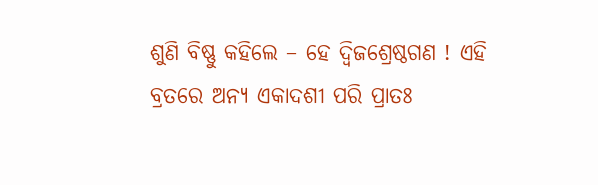ଶୁଣି ବିଷ୍ଣୁ କହିଲେ – ହେ ଦ୍ବିଜଶ୍ରେଷ୍ଠଗଣ ! ଏହି ବ୍ରତରେ ଅନ୍ୟ ଏକାଦଶୀ ପରି ପ୍ରାତଃ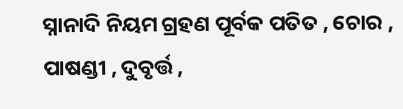ସ୍ନାନାଦି ନିୟମ ଗ୍ରହଣ ପୂର୍ବକ ପତିତ , ଚୋର , ପାଷଣ୍ଡୀ , ଦୁବୃର୍ତ୍ତ ,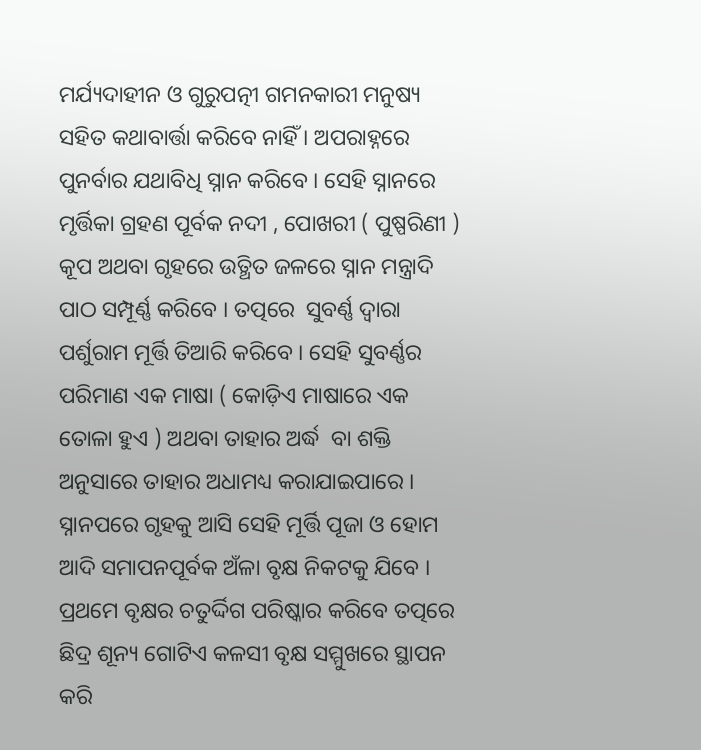ମର୍ଯ୍ୟଦାହୀନ ଓ ଗୁରୁପତ୍ନୀ ଗମନକାରୀ ମନୁଷ୍ୟ ସହିତ କଥାବାର୍ତ୍ତା କରିବେ ନାହିଁ । ଅପରାହ୍ନରେ ପୁନର୍ବାର ଯଥାବିଧି ସ୍ନାନ କରିବେ । ସେହି ସ୍ନାନରେ ମୃର୍ତ୍ତିକା ଗ୍ରହଣ ପୂର୍ବକ ନଦୀ , ପୋଖରୀ ( ପୁଷ୍ପରିଣୀ ) କୂପ ଅଥବା ଗୃହରେ ଉତ୍ଥିତ ଜଳରେ ସ୍ନାନ ମନ୍ତ୍ରାଦି ପାଠ ସମ୍ପୂର୍ଣ୍ଣ କରିବେ । ତତ୍ପରେ  ସୁବର୍ଣ୍ଣ ଦ୍ବାରା ପର୍ଶୁରାମ ମୂର୍ତ୍ତି ତିଆରି କରିବେ । ସେହି ସୁବର୍ଣ୍ଣର ପରିମାଣ ଏକ ମାଷା ( କୋଡ଼ିଏ ମାଷାରେ ଏକ ତୋଳା ହୁଏ ) ଅଥବା ତାହାର ଅର୍ଦ୍ଧ  ବା ଶକ୍ତି ଅନୁସାରେ ତାହାର ଅଧାମଧ୍ୟ କରାଯାଇପାରେ । ସ୍ନାନପରେ ଗୃହକୁ ଆସି ସେହି ମୂର୍ତ୍ତି ପୂଜା ଓ ହୋମ ଆଦି ସମାପନପୂର୍ବକ ଅଁଳା ବୃକ୍ଷ ନିକଟକୁ ଯିବେ ।  ପ୍ରଥମେ ବୃକ୍ଷର ଚତୁର୍ଦ୍ଦିଗ ପରିଷ୍କାର କରିବେ ତତ୍ପରେ ଛିଦ୍ର ଶୂନ୍ୟ ଗୋଟିଏ କଳସୀ ବୃକ୍ଷ ସମ୍ମୁଖରେ ସ୍ଥାପନ କରି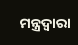ମନ୍ତ୍ରଦ୍ଵାରା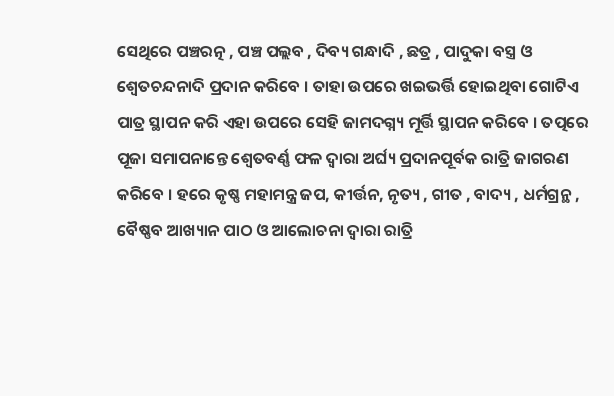ସେଥିରେ ପଞ୍ଚରତ୍ନ , ପଞ୍ଚ ପଲ୍ଲବ , ଦିବ୍ୟ ଗନ୍ଧାଦି , ଛତ୍ର , ପାଦୁକା ବସ୍ତ୍ର ଓ ଶ୍ଵେତଚନ୍ଦନାଦି ପ୍ରଦାନ କରିବେ । ତାହା ଉପରେ ଖଇଭର୍ତ୍ତି ହୋଇଥିବା ଗୋଟିଏ ପାତ୍ର ସ୍ଥାପନ କରି ଏହା ଉପରେ ସେହି ଜାମଦଗ୍ନ୍ୟ ମୂର୍ତ୍ତି ସ୍ଥାପନ କରିବେ । ତତ୍ପରେ ପୂଜା ସମାପନାନ୍ତେ ଶ୍ଵେତବର୍ଣ୍ଣ ଫଳ ଦ୍ବାରା ଅର୍ଘ୍ୟ ପ୍ରଦାନପୂର୍ବକ ରାତ୍ରି ଜାଗରଣ କରିବେ । ହରେ କୃଷ୍ଣ ମହାମନ୍ତ୍ର ଜପ, କୀର୍ତ୍ତନ, ନୃତ୍ୟ , ଗୀତ , ବାଦ୍ୟ , ଧର୍ମଗ୍ରନ୍ଥ , ବୈଷ୍ଣବ ଆଖ୍ୟାନ ପାଠ ଓ ଆଲୋଚନା ଦ୍ବାରା ରାତ୍ରି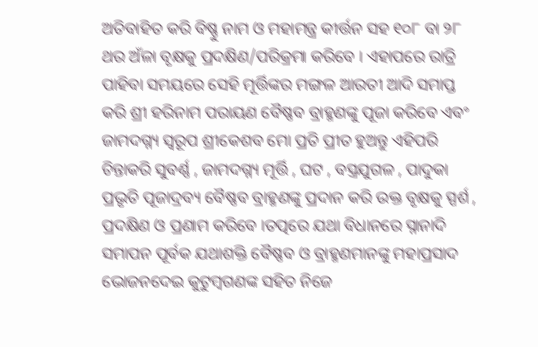ଅତିବାହିତ କରି ବିଷ୍ଣୁ ନାମ ଓ ମହାମନ୍ତ୍ର କୀର୍ତ୍ତନ ସହ ୧୦୮ ବା ୨୮ ଥର ଅଁଳା ବୃକ୍ଷକୁ ପ୍ରଦକ୍ଷିଣ/ପରିକ୍ରମା କରିବେ । ଏହାପରେ ରାତ୍ରି ପାହିବା ସମୟରେ ସେହି ମୂର୍ତ୍ତିଙ୍କର ମଙ୍ଗଳ ଆରତୀ ଆଦି ସମାପ୍ତ କରି ଶ୍ରୀ ହରିନାମ ପରାୟଣ ବୈଷ୍ଣବ ବ୍ରାହ୍ମଣଙ୍କୁ ପୂଜା କରିବେ ଏବଂ ଜାମଦଗ୍ନ୍ୟ ସ୍ବରୂପ ଶ୍ରୀକେଶବ ମୋ ପ୍ରତି ପ୍ରୀତ ହୁଅନ୍ତୁ ଏହିପରି ଚିନ୍ତାକରି ସୁବର୍ଣ୍ଣ , ଜାମଦଗ୍ନ୍ୟ ମୂର୍ତ୍ତି , ଘଟ , ବସ୍ତ୍ରଯୁଗଳ , ପାଦୁକା ପ୍ରଭୃତି ପୂଜାଦ୍ରବ୍ୟ ବୈଷ୍ଣବ ବ୍ରାହ୍ମଣଙ୍କୁ ପ୍ରଦାନ କରି ଉକ୍ତ ବୃକ୍ଷକୁ ସ୍ପର୍ଶ , ପ୍ରଦକ୍ଷିଣ ଓ ପ୍ରଣାମ କରିବେ ।ତତ୍ପରେ ଯଥା ବିଧାନରେ ସ୍ନାନାଦି ସମାପନ ପୂର୍ବକ ଯଥାଶକ୍ତି ବୈଷ୍ଣବ ଓ ବ୍ରାହ୍ମଣମାନଙ୍କୁ ମହାପ୍ରସାଦ ଭୋଜନଦେଇ କୁଟୁମ୍ବଗଣଙ୍କ ସହିତ ନିଜେ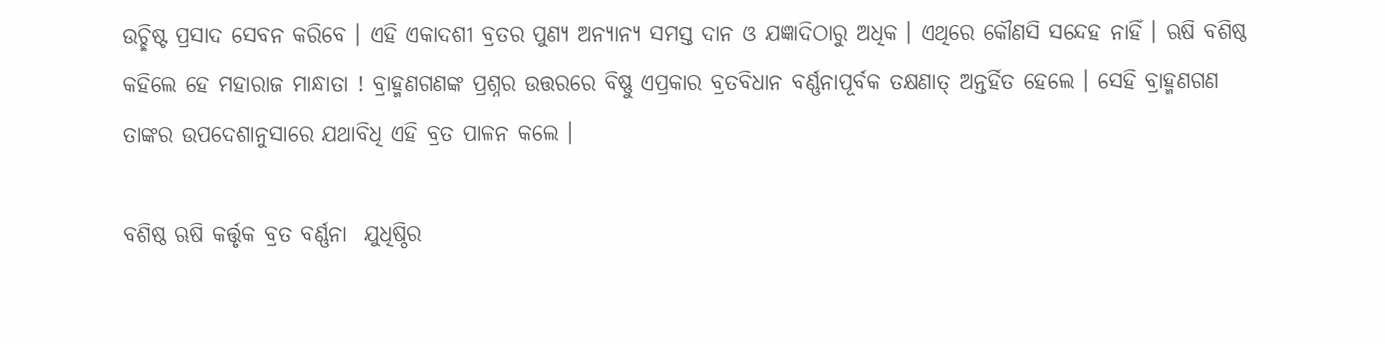ଉଚ୍ଛିଷ୍ଟ ପ୍ରସାଦ ସେବନ କରିବେ । ଏହି ଏକାଦଶୀ ବ୍ରତର ପୁଣ୍ୟ ଅନ୍ୟାନ୍ୟ ସମସ୍ତ ଦାନ ଓ ଯଜ୍ଞାଦିଠାରୁ ଅଧିକ । ଏଥିରେ କୌଣସି ସନ୍ଦେହ ନାହିଁ । ଋଷି ବଶିଷ୍ଠ କହିଲେ ହେ ମହାରାଜ ମାନ୍ଧାତା ! ବ୍ରାହ୍ମଣଗଣଙ୍କ ପ୍ରଶ୍ନର ଉତ୍ତରରେ ବିଷ୍ଣୁ ଏପ୍ରକାର ବ୍ରତବିଧାନ ବର୍ଣ୍ଣନାପୂର୍ବକ ତକ୍ଷଣାତ୍ ଅନ୍ତର୍ହିତ ହେଲେ । ସେହି ବ୍ରାହ୍ମଣଗଣ ତାଙ୍କର ଉପଦେଶାନୁସାରେ ଯଥାବିଧି ଏହି ବ୍ରତ ପାଳନ କଲେ ।

ବଶିଷ୍ଠ ଋଷି କର୍ତ୍ତୃକ ବ୍ରତ ବର୍ଣ୍ଣନା  ଯୁଧିଷ୍ଠିର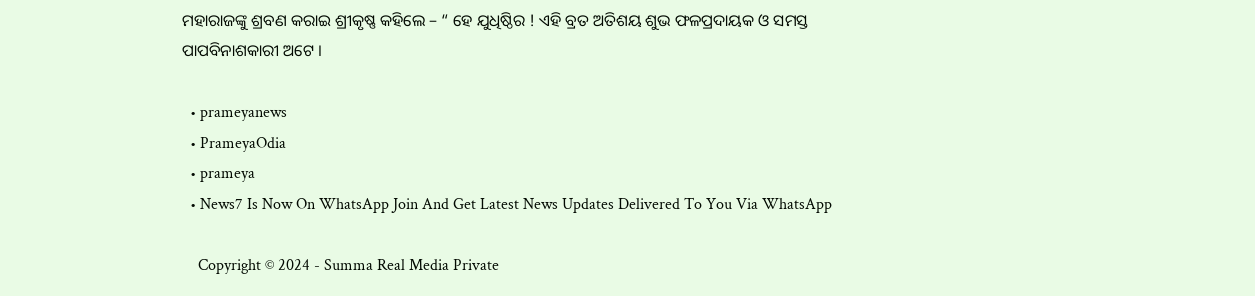ମହାରାଜଙ୍କୁ ଶ୍ରବଣ କରାଇ ଶ୍ରୀକୃଷ୍ଣ କହିଲେ – “ ହେ ଯୁଧିଷ୍ଠିର ! ଏହି ବ୍ରତ ଅତିଶୟ ଶୁଭ ଫଳପ୍ରଦାୟକ ଓ ସମସ୍ତ ପାପବିନାଶକାରୀ ଅଟେ ।

  • prameyanews
  • PrameyaOdia
  • prameya
  • News7 Is Now On WhatsApp Join And Get Latest News Updates Delivered To You Via WhatsApp

    Copyright © 2024 - Summa Real Media Private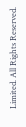Limited. All Rights Reserved.